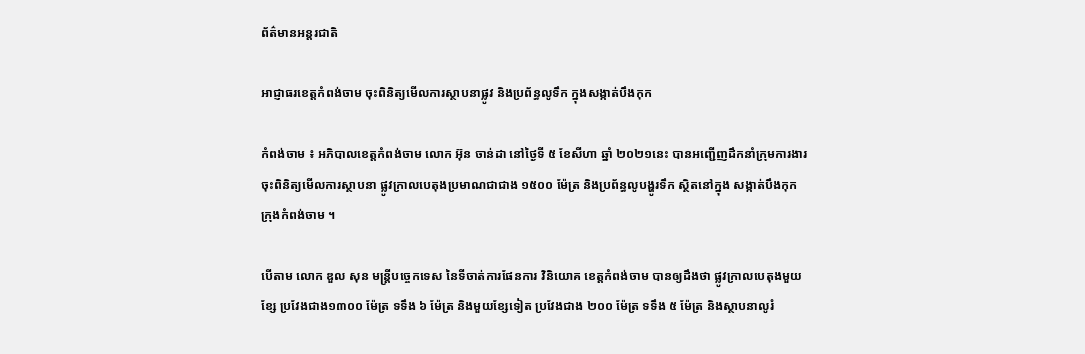ព័ត៌មានអន្តរជាតិ

អាជ្ញាធរខេត្តកំពង់ចាម ចុះពិនិត្យមើលការស្ថាបនាផ្លូវ និងប្រព័ន្ធលូទឹក ក្នុងសង្កាត់បឹងកុក

កំពង់ចាម ៖ អភិបាលខេត្តកំពង់ចាម លោក អ៊ុន ចាន់ដា នៅថ្ងៃទី ៥ ខែសីហា ឆ្នាំ ២០២១នេះ បានអញ្ជើញដឹកនាំក្រុមការងារ ចុះពិនិត្យមើលការស្ថាបនា ផ្លូវក្រាលបេតុងប្រមាណជាជាង ១៥០០ ម៉ែត្រ និងប្រព័ន្ធលូបង្ហូរទឹក ស្ថិតនៅក្នុង សង្កាត់បឹងកុក ក្រុងកំពង់ចាម ។

បើតាម លោក ឌួល សុន មន្ត្រីបច្ចេកទេស នៃទីចាត់ការផែនការ វិនិយោគ ខេត្តកំពង់ចាម បានឲ្យដឹងថា ផ្លូវក្រាលបេតុងមួយខ្សែ ប្រវែងជាង១៣០០ ម៉ែត្រ ទទឹង ៦ ម៉ែត្រ និងមួយខ្សែទៀត ប្រវែងជាង ២០០ ម៉ែត្រ ទទឹង ៥ ម៉ែត្រ និងស្ថាបនាលូរំ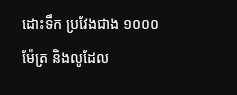ដោះទឹក ប្រវែងជាង ១០០០ ម៉ែត្រ និងលូដែល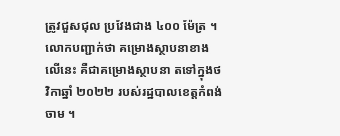ត្រូវជួសជុល ប្រវែងជាង ៤០០ ម៉ែត្រ ។ លោកបញ្ជាក់ថា គម្រោងស្ថាបនាខាងលើនេះ គឺជាគម្រោងស្ថាបនា តទៅក្នុងថវិកាឆ្នាំ ២០២២ របស់រដ្ឋបាលខេត្តកំពង់ចាម ។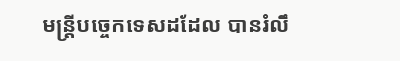មន្ត្រីបច្ចេកទេសដដែល បានរំលឹ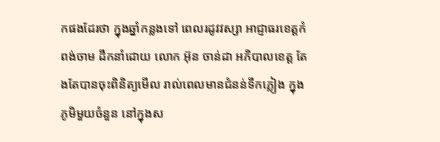កផងដែរថា ក្នុងឆ្នាំកន្លងទៅ ពេលរដូវវស្សា អាជ្ញាធរខេត្តកំពង់ចាម ដឹកនាំដោយ លោក អ៊ុន ចាន់ដា អភិបាលខេត្ត តែងតែបានចុះពិនិត្យមើល រាល់ពេលមានជំនន់ទឹកភ្លៀង ក្នុងភូមិមួយចំនួន នៅក្នុងស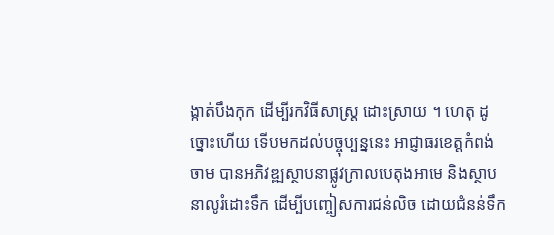ង្កាត់បឹងកុក ដើម្បីរកវិធីសាស្រ្ត ដោះស្រាយ ។ ហេតុ ដូច្នោះហើយ ទើបមកដល់បច្ចុប្បន្ននេះ អាជ្ញាធរខេត្តកំពង់ចាម បានអភិវឌ្ឍស្ថាបនាផ្លូវក្រាលបេតុងអាមេ និងស្ថាបនាលូរំដោះទឹក ដើម្បីបញ្ចៀសការជន់លិច ដោយជំនន់ទឹក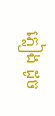ភ្លៀង ដូច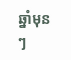ឆ្នាំមុនៗ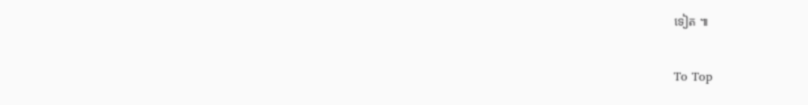ទៀត ៕

To Top